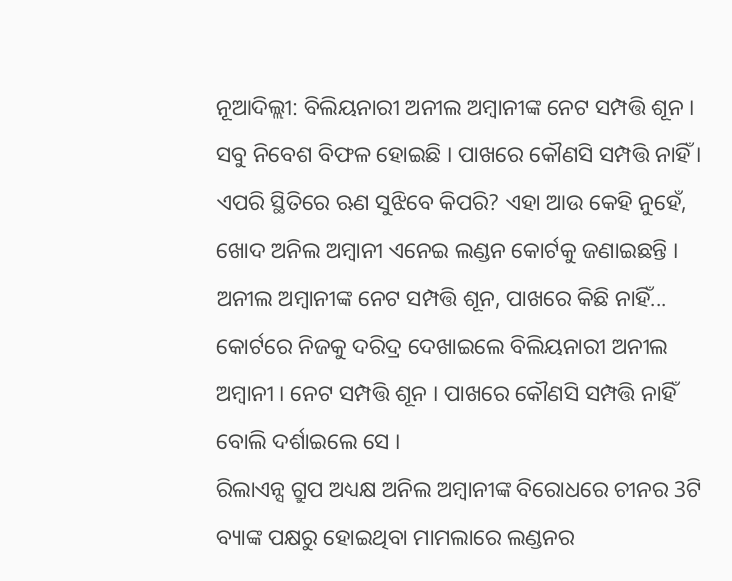ନୂଆଦିଲ୍ଲୀ: ବିଲିୟନାରୀ ଅନୀଲ ଅମ୍ବାନୀଙ୍କ ନେଟ ସମ୍ପତ୍ତି ଶୂନ । ସବୁ ନିବେଶ ବିଫଳ ହୋଇଛି । ପାଖରେ କୌଣସି ସମ୍ପତ୍ତି ନାହିଁ । ଏପରି ସ୍ଥିତିରେ ଋଣ ସୁଝିବେ କିପରି? ଏହା ଆଉ କେହି ନୁହେଁ, ଖୋଦ ଅନିଲ ଅମ୍ବାନୀ ଏନେଇ ଲଣ୍ଡନ କୋର୍ଟକୁ ଜଣାଇଛନ୍ତି ।
ଅନୀଲ ଅମ୍ବାନୀଙ୍କ ନେଟ ସମ୍ପତ୍ତି ଶୂନ, ପାଖରେ କିଛି ନାହିଁ...
କୋର୍ଟରେ ନିଜକୁ ଦରିଦ୍ର ଦେଖାଇଲେ ବିଲିୟନାରୀ ଅନୀଲ ଅମ୍ବାନୀ । ନେଟ ସମ୍ପତ୍ତି ଶୂନ । ପାଖରେ କୌଣସି ସମ୍ପତ୍ତି ନାହିଁ ବୋଲି ଦର୍ଶାଇଲେ ସେ ।
ରିଲାଏନ୍ସ ଗ୍ରୁପ ଅଧ୍ୟକ୍ଷ ଅନିଲ ଅମ୍ବାନୀଙ୍କ ବିରୋଧରେ ଚୀନର 3ଟି ବ୍ୟାଙ୍କ ପକ୍ଷରୁ ହୋଇଥିବା ମାମଲାରେ ଲଣ୍ଡନର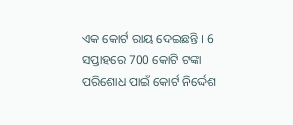ଏକ କୋର୍ଟ ରାୟ ଦେଇଛନ୍ତି । 6 ସପ୍ତାହରେ 700 କୋଟି ଟଙ୍କା ପରିଶୋଧ ପାଇଁ କୋର୍ଟ ନିର୍ଦ୍ଦେଶ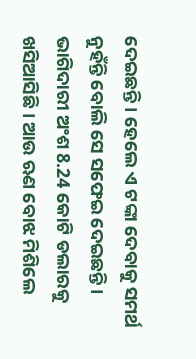ଦେଇଛନ୍ତି । ହେଲେ ଏ ଟଙ୍କା ଦେବାକୁ ସମର୍ଥ ନୁହଁନ୍ତି ବୋଲି ସେ ସଫେଇ ଦେଇଛନ୍ତି । ଭାଗିଦାରୀ ଅଂଶ 8.24 କୋଟି ଡଲାରକୁ ଖସିଆସିଛି । ଆଉ ଋଣ ବୋଝ ମିଶିଲେ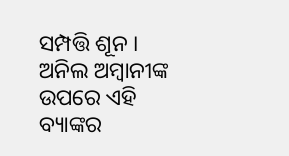ସମ୍ପତ୍ତି ଶୂନ ।
ଅନିଲ ଅମ୍ବାନୀଙ୍କ ଉପରେ ଏହି ବ୍ୟାଙ୍କର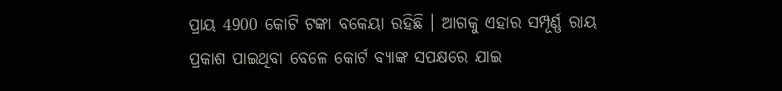ପ୍ରାୟ 4900 କୋଟି ଟଙ୍କା ବକେୟା ରହିଛି । ଆଗକୁ ଏହାର ସମ୍ପୂର୍ଣ୍ଣ ରାୟ ପ୍ରକାଶ ପାଇଥିବା ବେଳେ କୋର୍ଟ ବ୍ୟାଙ୍କ ସପକ୍ଷରେ ଯାଇ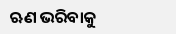ଋଣ ଭରିବାକୁ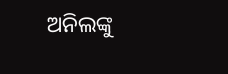ଅନିଲଙ୍କୁ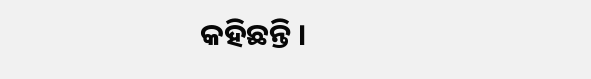କହିଛନ୍ତି ।